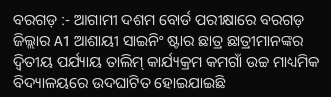ବରଗଡ଼ :- ଆଗାମୀ ଦଶମ ବୋର୍ଡ ପରୀକ୍ଷାରେ ବରଗଡ଼ ଜିଲ୍ଲାର A1 ଆଶାୟୀ ସାଇନିଂ ଷ୍ଟାର ଛାତ୍ର ଛାତ୍ରୀମାନଙ୍କର ଦ୍ଵିତୀୟ ପର୍ଯ୍ୟାୟ ତାଲିମ୍ କାର୍ଯ୍ୟକ୍ରମ କମଗାଁ ଉଚ୍ଚ ମାଧ୍ୟମିକ ବିଦ୍ୟାଳୟରେ ଉଦଘାଟିତ ହୋଇଯାଇଛି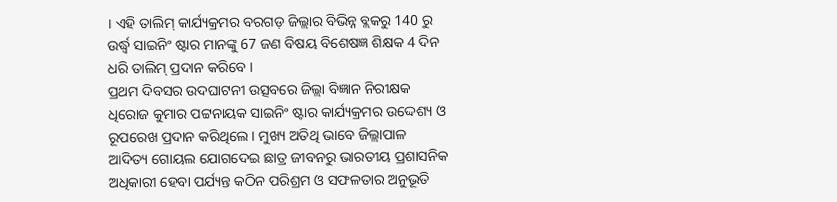। ଏହି ତାଲିମ୍ କାର୍ଯ୍ୟକ୍ରମର ବରଗଡ଼ ଜିଲ୍ଲାର ବିଭିନ୍ନ ବ୍ଲକରୁ 140 ରୁ ଉର୍ଦ୍ଧ୍ବ ସାଇନିଂ ଷ୍ଟାର ମାନଙ୍କୁ 67 ଜଣ ବିଷୟ ବିଶେଷଜ୍ଞ ଶିକ୍ଷକ 4 ଦିନ ଧରି ତାଲିମ୍ ପ୍ରଦାନ କରିବେ ।
ପ୍ରଥମ ଦିବସର ଉଦଘାଟନୀ ଉତ୍ସବରେ ଜିଲ୍ଲା ବିଜ୍ଞାନ ନିରୀକ୍ଷକ ଧିରୋଜ କୁମାର ପଟ୍ଟନାୟକ ସାଇନିଂ ଷ୍ଟାର କାର୍ଯ୍ୟକ୍ରମର ଉଦ୍ଦେଶ୍ୟ ଓ ରୂପରେଖ ପ୍ରଦାନ କରିଥିଲେ । ମୁଖ୍ୟ ଅତିଥି ଭାବେ ଜିଲ୍ଲାପାଳ ଆଦିତ୍ୟ ଗୋୟଲ ଯୋଗଦେଇ ଛାତ୍ର ଜୀବନରୁ ଭାରତୀୟ ପ୍ରଶାସନିକ ଅଧିକାରୀ ହେବା ପର୍ଯ୍ୟନ୍ତ କଠିନ ପରିଶ୍ରମ ଓ ସଫଳତାର ଅନୁଭୂତି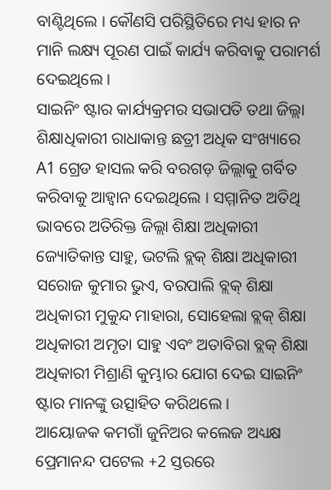ବାଣ୍ଟିଥିଲେ । କୌଣସି ପରିସ୍ଥିତିରେ ମଧ୍ୟ ହାର ନ ମାନି ଲକ୍ଷ୍ୟ ପୂରଣ ପାଇଁ କାର୍ଯ୍ୟ କରିବାକୁ ପରାମର୍ଶ ଦେଇଥିଲେ ।
ସାଇନିଂ ଷ୍ଟାର କାର୍ଯ୍ୟକ୍ରମର ସଭାପତି ତଥା ଜିଲ୍ଲା ଶିକ୍ଷାଧିକାରୀ ରାଧାକାନ୍ତ ଛତ୍ରୀ ଅଧିକ ସଂଖ୍ୟାରେ A1 ଗ୍ରେଡ ହାସଲ କରି ବରଗଡ଼ ଜିଲ୍ଲାକୁ ଗର୍ବିତ କରିବାକୁ ଆହ୍ବାନ ଦେଇଥିଲେ । ସମ୍ମାନିତ ଅତିଥି ଭାବରେ ଅତିରିକ୍ତ ଜିଲ୍ଲା ଶିକ୍ଷା ଅଧିକାରୀ ଜ୍ୟୋତିକାନ୍ତ ସାହୁ, ଭଟଲି ବ୍ଲକ୍ ଶିକ୍ଷା ଅଧିକାରୀ ସରୋଜ କୁମାର ଭୁଏ, ବରପାଲି ବ୍ଲକ୍ ଶିକ୍ଷା ଅଧିକାରୀ ମୁକୁନ୍ଦ ମାହାରା, ସୋହେଲା ବ୍ଲକ୍ ଶିକ୍ଷା ଅଧିକାରୀ ଅମୃତା ସାହୁ ଏବଂ ଅତାବିରା ବ୍ଲକ୍ ଶିକ୍ଷା ଅଧିକାରୀ ମିଶ୍ରାଣି କୁମ୍ଭାର ଯୋଗ ଦେଇ ସାଇନିଂ ଷ୍ଟାର ମାନଙ୍କୁ ଉତ୍ସାହିତ କରିଥଲେ ।
ଆୟୋଜକ କମଗାଁ ଜୁନିଅର କଲେଜ ଅଧ୍ୟକ୍ଷ ପ୍ରେମାନନ୍ଦ ପଟେଲ +2 ସ୍ତରରେ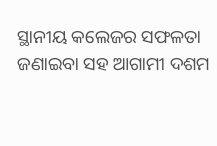ସ୍ଥାନୀୟ କଲେଜର ସଫଳତା ଜଣାଇବା ସହ ଆଗାମୀ ଦଶମ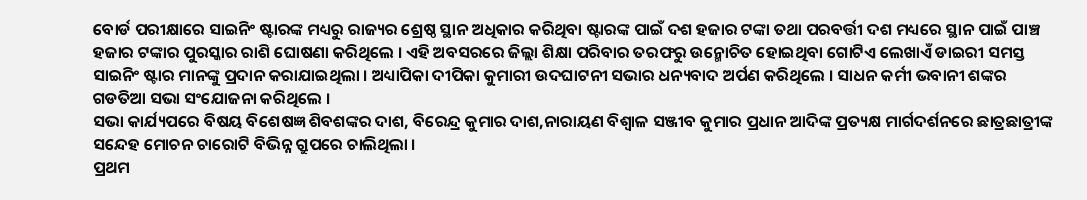ବୋର୍ଡ ପରୀକ୍ଷାରେ ସାଇନିଂ ଷ୍ଟାରଙ୍କ ମଧ୍ୟରୁ ରାଜ୍ୟର ଶ୍ରେଷ୍ଠ ସ୍ଥାନ ଅଧିକାର କରିଥିବା ଷ୍ଟାରଙ୍କ ପାଇଁ ଦଶ ହଜାର ଟଙ୍କା ତଥା ପରବର୍ତ୍ତୀ ଦଶ ମଧ୍ୟରେ ସ୍ଥାନ ପାଇଁ ପାଞ୍ଚ ହଜାର ଟଙ୍କାର ପୁରସ୍କାର ରାଶି ଘୋଷଣା କରିଥିଲେ । ଏହି ଅବସରରେ ଜିଲ୍ଲା ଶିକ୍ଷା ପରିବାର ତରଫରୁ ଉନ୍ମୋଚିତ ହୋଇଥିବା ଗୋଟିଏ ଲେଖାଏଁ ଡାଇରୀ ସମସ୍ତ ସାଇନିଂ ଷ୍ଟାର ମାନଙ୍କୁ ପ୍ରଦାନ କରାଯାଇଥିଲା । ଅଧ୍ୟାପିକା ଦୀପିକା କୁମାରୀ ଉଦଘାଟନୀ ସଭାର ଧନ୍ୟବାଦ ଅର୍ପଣ କରିଥିଲେ । ସାଧନ କର୍ମୀ ଭବାନୀ ଶଙ୍କର ଗଡତିଆ ସଭା ସଂଯୋଜନା କରିଥିଲେ ।
ସଭା କାର୍ଯ୍ୟପରେ ବିଷୟ ବିଶେଷଜ୍ଞ ଶିବଶଙ୍କର ଦାଶ, ବିରେନ୍ଦ୍ର କୁମାର ଦାଶ,ନାରାୟଣ ବିଶ୍ଵାଳ ସଞ୍ଜୀବ କୁମାର ପ୍ରଧାନ ଆଦିଙ୍କ ପ୍ରତ୍ୟକ୍ଷ ମାର୍ଗଦର୍ଶନରେ ଛାତ୍ରଛାତ୍ରୀଙ୍କ ସନ୍ଦେହ ମୋଚନ ଚାରୋଟି ବିଭିନ୍ନ ଗ୍ରୁପରେ ଚାଲିଥିଲା ।
ପ୍ରଥମ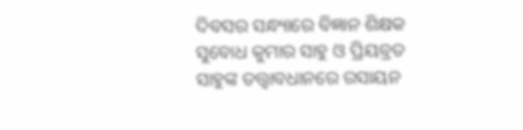ଦିବସର ସନ୍ଧ୍ୟାରେ ବିଜ୍ଞାନ ଶିକ୍ଷକ ସୁବୋଧ କୁମାର ସାହୁ ଓ ପ୍ରିୟବ୍ରତ ସାହୁଙ୍କ ତତ୍ତ୍ୱାବଧାନରେ ରସାୟନ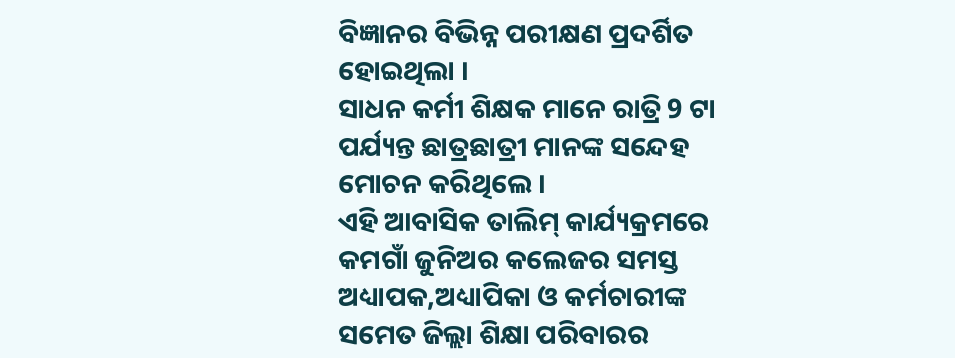ବିଜ୍ଞାନର ବିଭିନ୍ନ ପରୀକ୍ଷଣ ପ୍ରଦର୍ଶିତ ହୋଇଥିଲା ।
ସାଧନ କର୍ମୀ ଶିକ୍ଷକ ମାନେ ରାତ୍ରି 9 ଟା ପର୍ଯ୍ୟନ୍ତ ଛାତ୍ରଛାତ୍ରୀ ମାନଙ୍କ ସନ୍ଦେହ ମୋଚନ କରିଥିଲେ ।
ଏହି ଆବାସିକ ତାଲିମ୍ କାର୍ଯ୍ୟକ୍ରମରେ କମଗାଁ ଜୁନିଅର କଲେଜର ସମସ୍ତ ଅଧ୍ୟାପକ,ଅଧ୍ୟାପିକା ଓ କର୍ମଚାରୀଙ୍କ ସମେତ ଜିଲ୍ଲା ଶିକ୍ଷା ପରିବାରର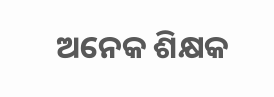ଅନେକ ଶିକ୍ଷକ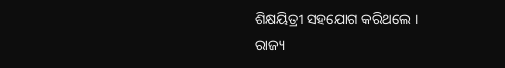ଶିକ୍ଷୟିତ୍ରୀ ସହଯୋଗ କରିଥଲେ ।
ରାଜ୍ୟ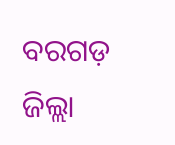ବରଗଡ଼ ଜିଲ୍ଲା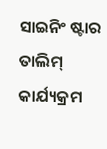ସାଇନିଂ ଷ୍ଟାର ତାଲିମ୍ କାର୍ଯ୍ୟକ୍ରମ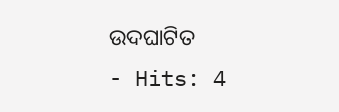ଉଦଘାଟିତ
- Hits: 4